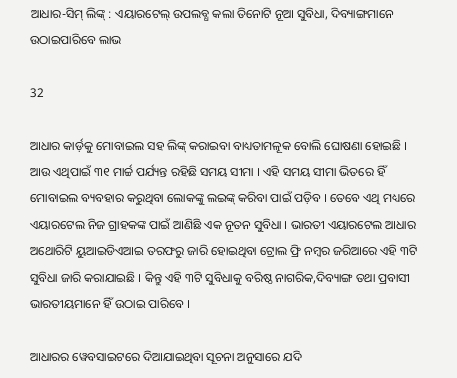ଆଧାର-ସିମ୍ ଲିଙ୍କ୍ : ଏୟାରଟେଲ୍ ଉପଲବ୍ଧ କଲା ତିନୋଟି ନୂଆ ସୁବିଧା, ଦିବ୍ୟାଙ୍ଗମାନେ ଉଠାଇପାରିବେ ଲାଭ

32

ଆଧାର କାର୍ଡ଼କୁ ମୋବାଇଲ ସହ ଲିଙ୍କ୍ କରାଇବା ବାଧ୍ୟତାମଳୂକ ବୋଲି ଘୋଷଣା ହୋଇଛି । ଆଉ ଏଥିପାଇଁ ୩୧ ମାର୍ଚ୍ଚ ପର୍ଯ୍ୟନ୍ତ ରହିଛି ସମୟ ସୀମା । ଏହି ସମୟ ସୀମା ଭିତରେ ହିଁ ମୋବାଇଲ ବ୍ୟବହାର କରୁଥିବା ଲୋକଙ୍କୁ ଲଇଙ୍କ୍ କରିବା ପାଇଁ ପଡ଼ିବ । ତେବେ ଏଥି ମଧ୍ୟରେ ଏୟାରଟେଲ ନିଜ ଗ୍ରାହକଙ୍କ ପାଇଁ ଆଣିଛି ଏକ ନୂତନ ସୁବିଧା । ଭାରତୀ ଏୟାରଟେଲ ଆଧାର ଅଥୋରିଟି ୟୁଆଇଡିଏଆଇ ତରଫରୁ ଜାରି ହୋଇଥିବା ଟ୍ରୋଲ ଫ୍ରି ନମ୍ବର ଜରିଆରେ ଏହି ୩ଟି ସୁବିଧା ଜାରି କରାଯାଇଛି । କିନ୍ତୁ ଏହି ୩ଟି ସୁବିଧାକୁ ବରିଷ୍ଠ ନାଗରିକ,ଦିବ୍ୟାଙ୍ଗ ତଥା ପ୍ରବାସୀ ଭାରତୀୟମାନେ ହିଁ ଉଠାଇ ପାରିବେ ।

ଆଧାରର ୱେବସାଇଟରେ ଦିଆଯାଇଥିବା ସୂଚନା ଅନୁସାରେ ଯଦି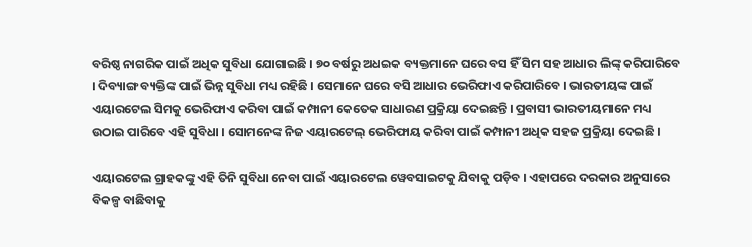ବରିଷ୍ଠ ନାଗରିକ ପାଇଁ ଅଧିକ ସୁବିଧା ଯୋଗାଇଛି । ୭୦ ବର୍ଷରୁ ଅଧଇକ ବ୍ୟକ୍ତମାନେ ଘରେ ବସ ହିଁ ସିମ ସହ ଆଧାର ଲିଙ୍କ୍ କରିପାରିବେ । ଦିବ୍ୟାଙ୍ଗ ବ୍ୟକ୍ତିଙ୍କ ପାଇଁ ଭିନ୍ନ ସୁବିଧା ମଧ୍ୟ ରହିଛି । ସେମାନେ ଘରେ ବସି ଆଧାର ଭେରିଫାଏ କରିପାରିବେ । ଭାରତୀୟଙ୍କ ପାଇଁ ଏୟାରଟେଲ ସିମକୁ ଭେରିଫାଏ କରିବା ପାଇଁ କମ୍ପାନୀ କେତେକ ସାଧାରଣ ପ୍ରକ୍ରିୟା ଦେଇଛନ୍ତି । ପ୍ରବାସୀ ଭାରତୀୟମାନେ ମଧ୍ୟ ଉଠାଇ ପାରିବେ ଏହି ସୁବିଧା । ସୋମନେଙ୍କ ନିଜ ଏୟାରଟେଲ୍ ଭେରିଫାୟ କରିବା ପାଇଁ କମ୍ପାନୀ ଅଧିକ ସହଜ ପ୍ରକ୍ରିୟା ଦେଇଛି ।

ଏୟାରଟେଲ ଗ୍ରାହକଙ୍କୁ ଏହି ତିନି ସୁବିଧା ନେବା ପାଇଁ ଏୟାରଟେଲ ୱେବସାଇଟକୁ ଯିବାକୁ ପଡ଼ିବ । ଏହାପରେ ଦରକାର ଅନୁସାରେ ବିକଳ୍ପ ବାଛିବାକୁ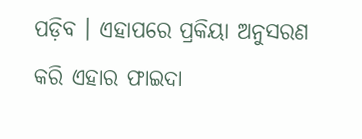ପଡ଼ିବ । ଏହାପରେ ପ୍ରକିୟା ଅନୁସରଣ କରି ଏହାର ଫାଇଦା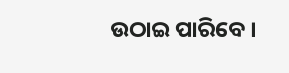ଉଠାଇ ପାରିବେ ।